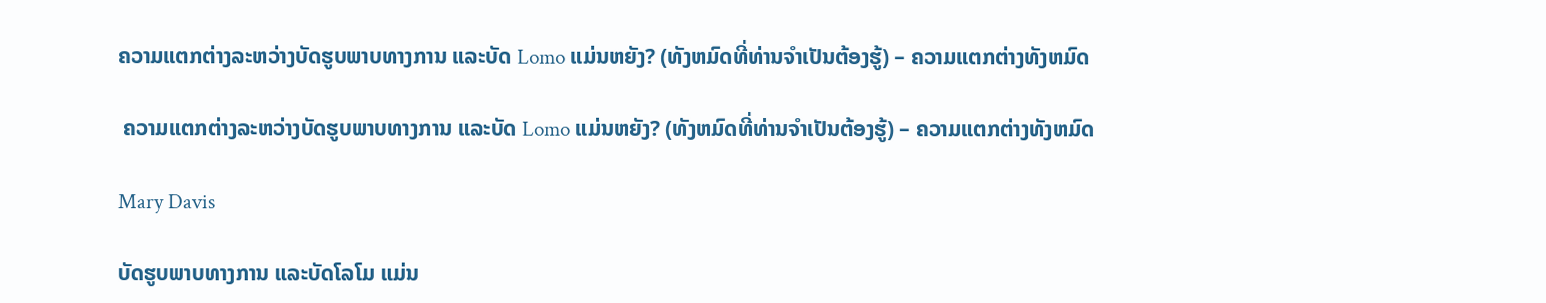ຄວາມແຕກຕ່າງລະຫວ່າງບັດຮູບພາບທາງການ ແລະບັດ Lomo ແມ່ນຫຍັງ? (ທັງຫມົດທີ່ທ່ານຈໍາເປັນຕ້ອງຮູ້) – ຄວາມແຕກຕ່າງທັງຫມົດ

 ຄວາມແຕກຕ່າງລະຫວ່າງບັດຮູບພາບທາງການ ແລະບັດ Lomo ແມ່ນຫຍັງ? (ທັງຫມົດທີ່ທ່ານຈໍາເປັນຕ້ອງຮູ້) – ຄວາມແຕກຕ່າງທັງຫມົດ

Mary Davis

ບັດຮູບພາບທາງການ ແລະບັດໂລໂມ ແມ່ນ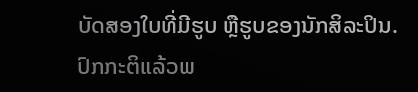ບັດສອງໃບທີ່ມີຮູບ ຫຼືຮູບຂອງນັກສິລະປິນ. ປົກກະຕິແລ້ວພ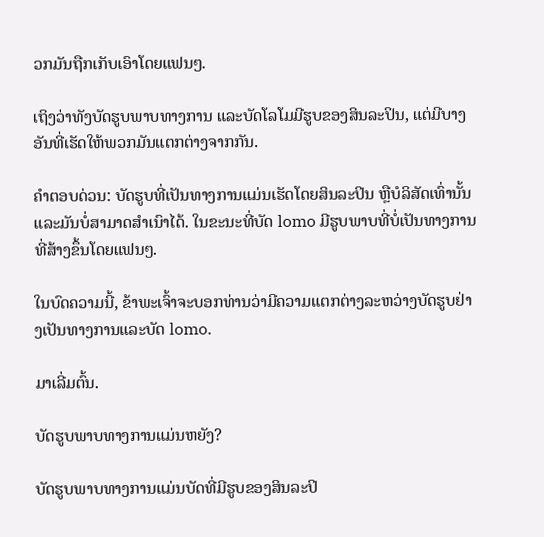ວກມັນຖືກເກັບເອົາໂດຍແຟນໆ.

ເຖິງວ່າທັງບັດຮູບພາບທາງການ ແລະບັດໂລໂມມີຮູບຂອງສິນລະປິນ, ແຕ່ມີບາງອັນທີ່ເຮັດໃຫ້ພວກມັນແຕກຕ່າງຈາກກັນ.

ຄຳຕອບດ່ວນ: ບັດຮູບທີ່ເປັນທາງການແມ່ນເຮັດໂດຍສິນລະປິນ ຫຼືບໍລິສັດເທົ່ານັ້ນ ແລະມັນບໍ່ສາມາດສຳເນົາໄດ້. ໃນຂະນະທີ່ບັດ lomo ມີຮູບພາບທີ່ບໍ່ເປັນທາງການທີ່ສ້າງຂຶ້ນໂດຍແຟນໆ.

ໃນບົດຄວາມນີ້, ຂ້າພະເຈົ້າຈະບອກທ່ານວ່າມີຄວາມແຕກຕ່າງລະຫວ່າງບັດຮູບຢ່າງເປັນທາງການແລະບັດ lomo.

ມາເລີ່ມຕົ້ນ.

ບັດຮູບພາບທາງການແມ່ນຫຍັງ?

ບັດຮູບພາບທາງການແມ່ນບັດທີ່ມີຮູບຂອງສິນລະປິ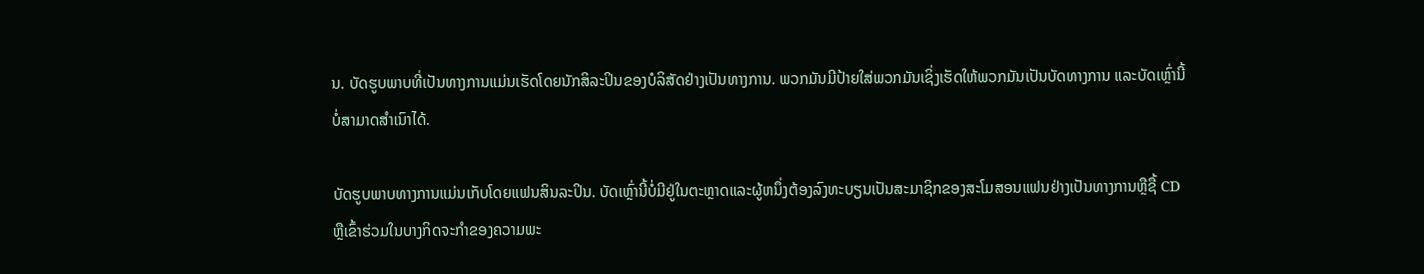ນ. ບັດຮູບພາບທີ່ເປັນທາງການແມ່ນເຮັດໂດຍນັກສິລະປິນຂອງບໍລິສັດຢ່າງເປັນທາງການ. ພວກມັນມີປ້າຍໃສ່ພວກມັນເຊິ່ງເຮັດໃຫ້ພວກມັນເປັນບັດທາງການ ແລະບັດເຫຼົ່ານີ້ບໍ່ສາມາດສຳເນົາໄດ້.

ບັດຮູບພາບທາງການແມ່ນເກັບໂດຍແຟນສິນລະປິນ. ບັດເຫຼົ່ານີ້ບໍ່ມີຢູ່ໃນຕະຫຼາດແລະຜູ້ຫນຶ່ງຕ້ອງລົງທະບຽນເປັນສະມາຊິກຂອງສະໂມສອນແຟນຢ່າງເປັນທາງການຫຼືຊື້ CD ຫຼືເຂົ້າຮ່ວມໃນບາງກິດຈະກໍາຂອງຄວາມພະ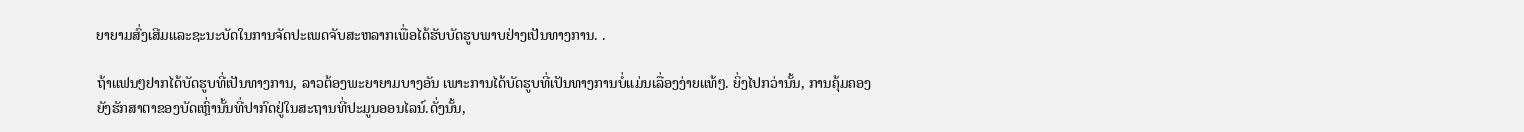ຍາຍາມສົ່ງເສີມແລະຊະນະບັດໃນການຈັດປະເພດຈັບສະຫລາກເພື່ອໄດ້ຮັບບັດຮູບພາບຢ່າງເປັນທາງການ. .

ຖ້າແຟນໆຢາກໄດ້ບັດຮູບທີ່ເປັນທາງການ, ລາວຕ້ອງພະຍາຍາມບາງອັນ ເພາະການໄດ້ບັດຮູບທີ່ເປັນທາງການບໍ່ແມ່ນເລື່ອງງ່າຍແທ້ໆ. ຍິ່ງໄປກວ່ານັ້ນ, ການຄຸ້ມຄອງຍັງຮັກສາຕາຂອງບັດເຫຼົ່ານັ້ນທີ່ປາກົດຢູ່ໃນສະຖານທີ່ປະມູນອອນໄລນ໌.ດັ່ງນັ້ນ,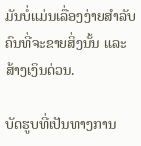ມັນບໍ່ແມ່ນເລື່ອງງ່າຍສຳລັບຄົນທີ່ຈະຂາຍສິ່ງນັ້ນ ແລະສ້າງເງິນດ່ວນ.

ບັດຮູບທີ່ເປັນທາງການ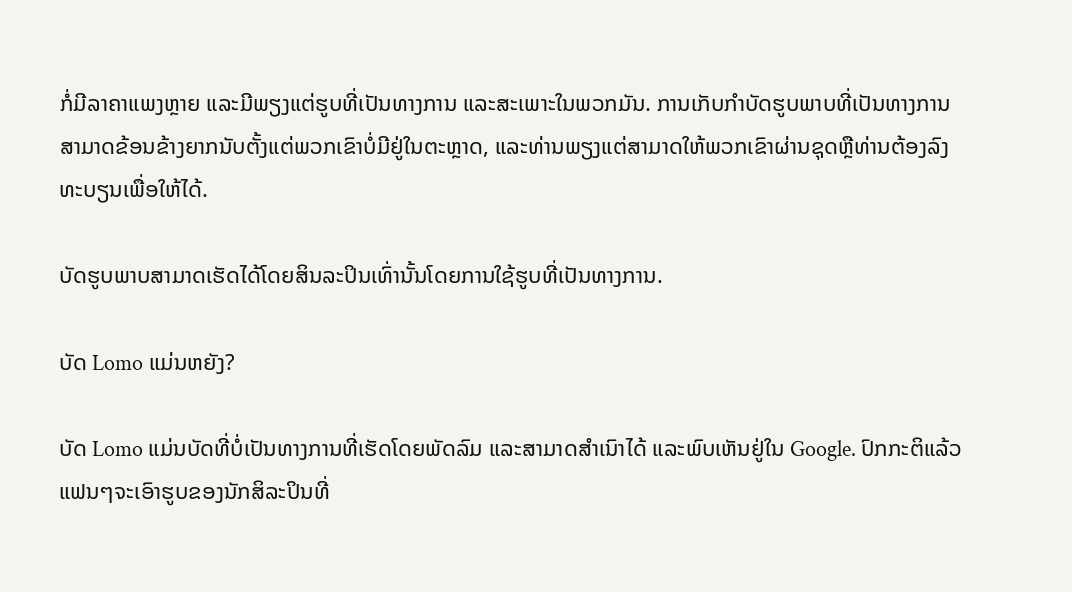ກໍ່ມີລາຄາແພງຫຼາຍ ແລະມີພຽງແຕ່ຮູບທີ່ເປັນທາງການ ແລະສະເພາະໃນພວກມັນ. ການເກັບກໍາບັດຮູບພາບທີ່ເປັນທາງການສາມາດຂ້ອນຂ້າງຍາກນັບຕັ້ງແຕ່ພວກເຂົາບໍ່ມີຢູ່ໃນຕະຫຼາດ, ແລະທ່ານພຽງແຕ່ສາມາດໃຫ້ພວກເຂົາຜ່ານຊຸດຫຼືທ່ານຕ້ອງລົງທະບຽນເພື່ອໃຫ້ໄດ້.

ບັດຮູບພາບສາມາດເຮັດໄດ້ໂດຍສິນລະປິນເທົ່ານັ້ນໂດຍການໃຊ້ຮູບທີ່ເປັນທາງການ.

ບັດ Lomo ແມ່ນຫຍັງ?

ບັດ Lomo ແມ່ນບັດທີ່ບໍ່ເປັນທາງການທີ່ເຮັດໂດຍພັດລົມ ແລະສາມາດສຳເນົາໄດ້ ແລະພົບເຫັນຢູ່ໃນ Google. ປົກກະຕິແລ້ວແຟນໆຈະເອົາຮູບຂອງນັກສິລະປິນທີ່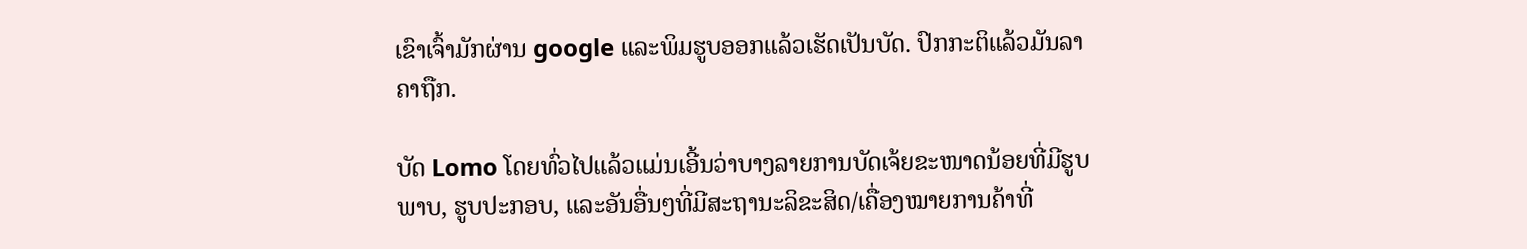ເຂົາເຈົ້າມັກຜ່ານ google ແລະພິມຮູບອອກແລ້ວເຮັດເປັນບັດ. ປົກກະຕິແລ້ວມັນລາຄາຖືກ.

ບັດ Lomo ໂດຍທົ່ວໄປແລ້ວແມ່ນເອີ້ນວ່າບາງລາຍການບັດເຈ້ຍຂະໜາດນ້ອຍທີ່ມີຮູບພາບ, ຮູບປະກອບ, ແລະອັນອື່ນໆທີ່ມີສະຖານະລິຂະສິດ/ເຄື່ອງໝາຍການຄ້າທີ່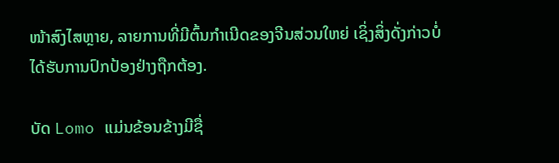ໜ້າສົງໄສຫຼາຍ, ລາຍການທີ່ມີຕົ້ນກຳເນີດຂອງຈີນສ່ວນໃຫຍ່ ເຊິ່ງສິ່ງດັ່ງກ່າວບໍ່ໄດ້ຮັບການປົກປ້ອງຢ່າງຖືກຕ້ອງ.

ບັດ Lomo ແມ່ນຂ້ອນຂ້າງມີຊື່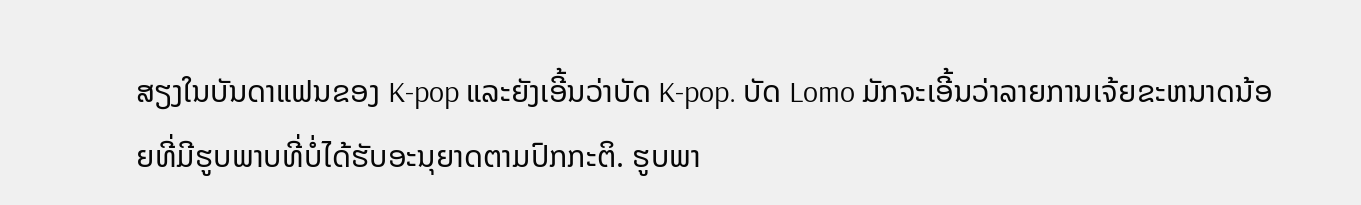ສຽງໃນບັນດາແຟນຂອງ K-pop ແລະຍັງເອີ້ນວ່າບັດ K-pop. ບັດ Lomo ມັກຈະເອີ້ນວ່າລາຍການເຈ້ຍຂະຫນາດນ້ອຍທີ່ມີຮູບພາບທີ່ບໍ່ໄດ້ຮັບອະນຸຍາດຕາມປົກກະຕິ. ຮູບພາ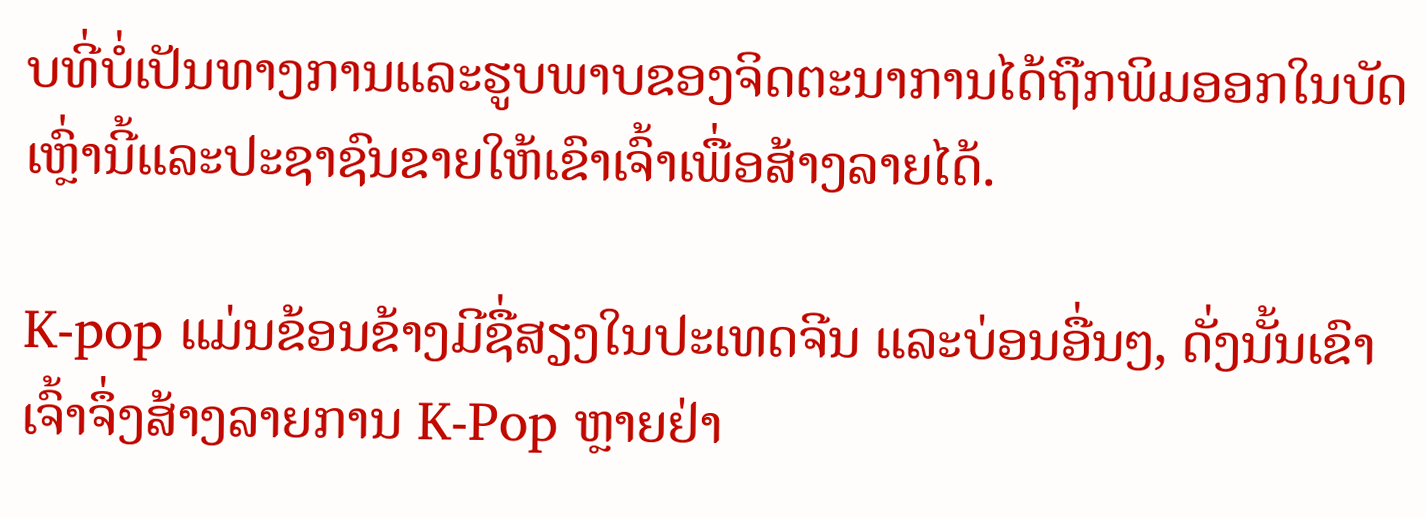ບທີ່ບໍ່ເປັນທາງການແລະຮູບພາບຂອງຈິດຕະນາການໄດ້ຖືກພິມອອກໃນບັດເຫຼົ່ານີ້ແລະປະຊາຊົນຂາຍໃຫ້ເຂົາເຈົ້າເພື່ອສ້າງລາຍໄດ້.

K-pop ແມ່ນຂ້ອນຂ້າງມີຊື່ສຽງໃນປະເທດຈີນ ແລະບ່ອນອື່ນໆ, ດັ່ງນັ້ນເຂົາເຈົ້າຈຶ່ງສ້າງລາຍການ K-Pop ຫຼາຍຢ່າ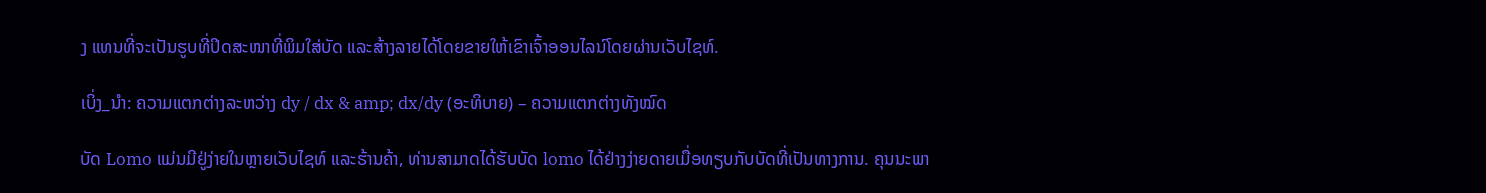ງ ແທນທີ່ຈະເປັນຮູບທີ່ປິດສະໜາທີ່ພິມໃສ່ບັດ ແລະສ້າງລາຍໄດ້ໂດຍຂາຍໃຫ້ເຂົາເຈົ້າອອນໄລນ໌ໂດຍຜ່ານເວັບໄຊທ໌.

ເບິ່ງ_ນຳ: ຄວາມແຕກຕ່າງລະຫວ່າງ dy / dx & amp; dx/dy (ອະທິບາຍ) – ຄວາມແຕກຕ່າງທັງໝົດ

ບັດ Lomo ແມ່ນມີຢູ່ງ່າຍໃນຫຼາຍເວັບໄຊທ໌ ແລະຮ້ານຄ້າ, ທ່ານສາມາດໄດ້ຮັບບັດ lomo ໄດ້ຢ່າງງ່າຍດາຍເມື່ອທຽບກັບບັດທີ່ເປັນທາງການ. ຄຸນນະພາ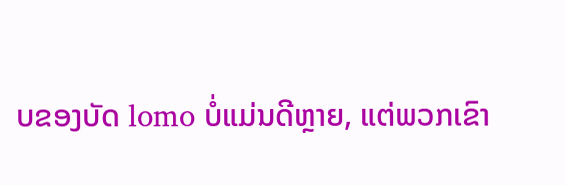ບຂອງບັດ lomo ບໍ່ແມ່ນດີຫຼາຍ, ແຕ່ພວກເຂົາ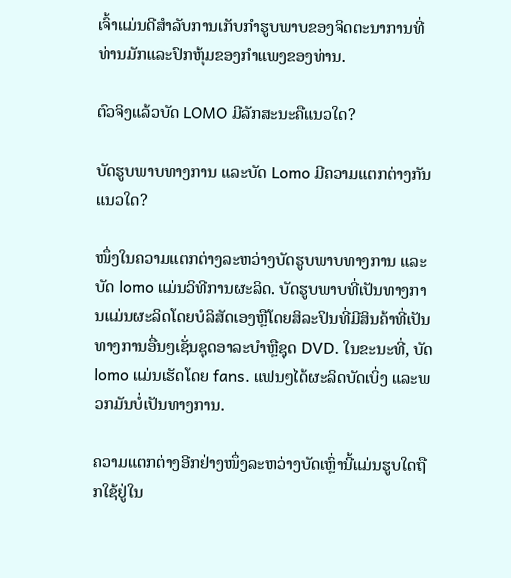ເຈົ້າແມ່ນດີສໍາລັບການເກັບກໍາຮູບພາບຂອງຈິດຕະນາການທີ່ທ່ານມັກແລະປົກຫຸ້ມຂອງກໍາແພງຂອງທ່ານ.

ຕົວຈິງແລ້ວບັດ LOMO ມີລັກສະນະຄືແນວໃດ?

ບັດຮູບພາບທາງການ ແລະບັດ Lomo ມີຄວາມແຕກຕ່າງກັນແນວໃດ?

ໜຶ່ງໃນຄວາມແຕກຕ່າງລະຫວ່າງບັດຮູບພາບທາງການ ແລະ ບັດ lomo ແມ່ນວິທີການຜະລິດ. ບັດຮູບພາບທີ່ເປັນທາງການແມ່ນຜະລິດໂດຍບໍລິສັດເອງຫຼືໂດຍສິລະປິນທີ່ມີສິນຄ້າທີ່ເປັນທາງການອື່ນໆເຊັ່ນຊຸດອາລະບໍາຫຼືຊຸດ DVD. ໃນຂະນະທີ່, ບັດ lomo ແມ່ນເຮັດໂດຍ fans. ແຟນໆໄດ້ຜະລິດບັດເບິ່ງ ແລະພວກມັນບໍ່ເປັນທາງການ.

ຄວາມແຕກຕ່າງອີກຢ່າງໜຶ່ງລະຫວ່າງບັດເຫຼົ່ານີ້ແມ່ນຮູບໃດຖືກໃຊ້ຢູ່ໃນ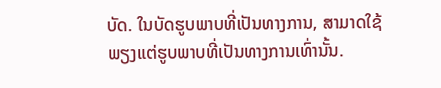ບັດ. ໃນບັດຮູບພາບທີ່ເປັນທາງການ, ສາມາດໃຊ້ພຽງແຕ່ຮູບພາບທີ່ເປັນທາງການເທົ່ານັ້ນ.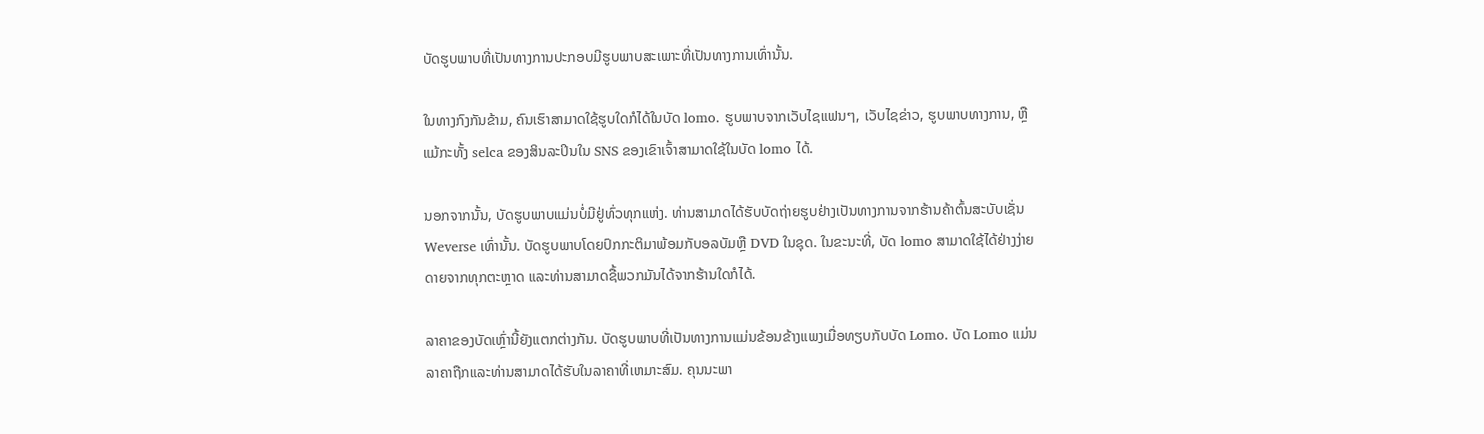ບັດຮູບພາບທີ່ເປັນທາງການປະກອບມີຮູບພາບສະເພາະທີ່ເປັນທາງການເທົ່ານັ້ນ.

ໃນທາງກົງກັນຂ້າມ, ຄົນເຮົາສາມາດໃຊ້ຮູບໃດກໍໄດ້ໃນບັດ lomo. ຮູບພາບຈາກເວັບໄຊແຟນໆ, ເວັບໄຊຂ່າວ, ຮູບພາບທາງການ, ຫຼືແມ້ກະທັ້ງ selca ຂອງສິນລະປິນໃນ SNS ຂອງເຂົາເຈົ້າສາມາດໃຊ້ໃນບັດ lomo ໄດ້.

ນອກຈາກນັ້ນ, ບັດຮູບພາບແມ່ນບໍ່ມີຢູ່ທົ່ວທຸກແຫ່ງ. ທ່ານສາມາດໄດ້ຮັບບັດຖ່າຍຮູບຢ່າງເປັນທາງການຈາກຮ້ານຄ້າຕົ້ນສະບັບເຊັ່ນ Weverse ເທົ່ານັ້ນ. ບັດຮູບພາບໂດຍປົກກະຕິມາພ້ອມກັບອລບັມຫຼື DVD ໃນຊຸດ. ໃນຂະນະທີ່, ບັດ lomo ສາມາດໃຊ້ໄດ້ຢ່າງງ່າຍດາຍຈາກທຸກຕະຫຼາດ ແລະທ່ານສາມາດຊື້ພວກມັນໄດ້ຈາກຮ້ານໃດກໍໄດ້.

ລາຄາຂອງບັດເຫຼົ່ານີ້ຍັງແຕກຕ່າງກັນ. ບັດຮູບພາບທີ່ເປັນທາງການແມ່ນຂ້ອນຂ້າງແພງເມື່ອທຽບກັບບັດ Lomo. ບັດ Lomo ແມ່ນລາຄາຖືກແລະທ່ານສາມາດໄດ້ຮັບໃນລາຄາທີ່ເຫມາະສົມ. ຄຸນນະພາ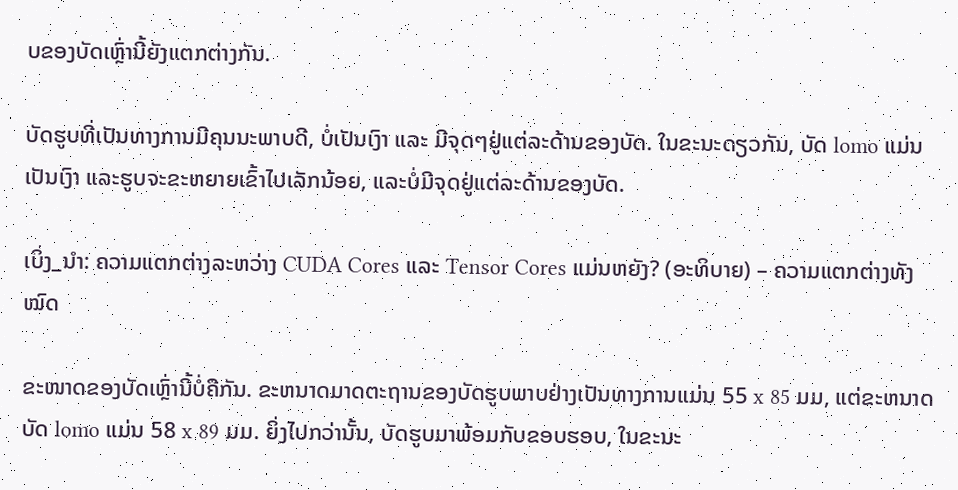ບຂອງບັດເຫຼົ່ານີ້ຍັງແຕກຕ່າງກັນ.

ບັດຮູບທີ່ເປັນທາງການມີຄຸນນະພາບດີ, ບໍ່ເປັນເງົາ ແລະ ມີຈຸດໆຢູ່ແຕ່ລະດ້ານຂອງບັດ. ໃນຂະນະດຽວກັນ, ບັດ lomo ແມ່ນເປັນເງົາ ແລະຮູບຈະຂະຫຍາຍເຂົ້າໄປເລັກນ້ອຍ, ແລະບໍ່ມີຈຸດຢູ່ແຕ່ລະດ້ານຂອງບັດ.

ເບິ່ງ_ນຳ: ຄວາມແຕກຕ່າງລະຫວ່າງ CUDA Cores ແລະ Tensor Cores ແມ່ນຫຍັງ? (ອະທິບາຍ) – ຄວາມແຕກຕ່າງທັງໝົດ

ຂະໜາດຂອງບັດເຫຼົ່ານີ້ບໍ່ຄືກັນ. ຂະຫນາດມາດຕະຖານຂອງບັດຮູບພາບຢ່າງເປັນທາງການແມ່ນ 55 x 85 ມມ, ແຕ່ຂະຫນາດບັດ lomo ແມ່ນ 58 x 89 ມມ. ຍິ່ງໄປກວ່ານັ້ນ, ບັດຮູບມາພ້ອມກັບຂອບຮອບ, ໃນຂະນະ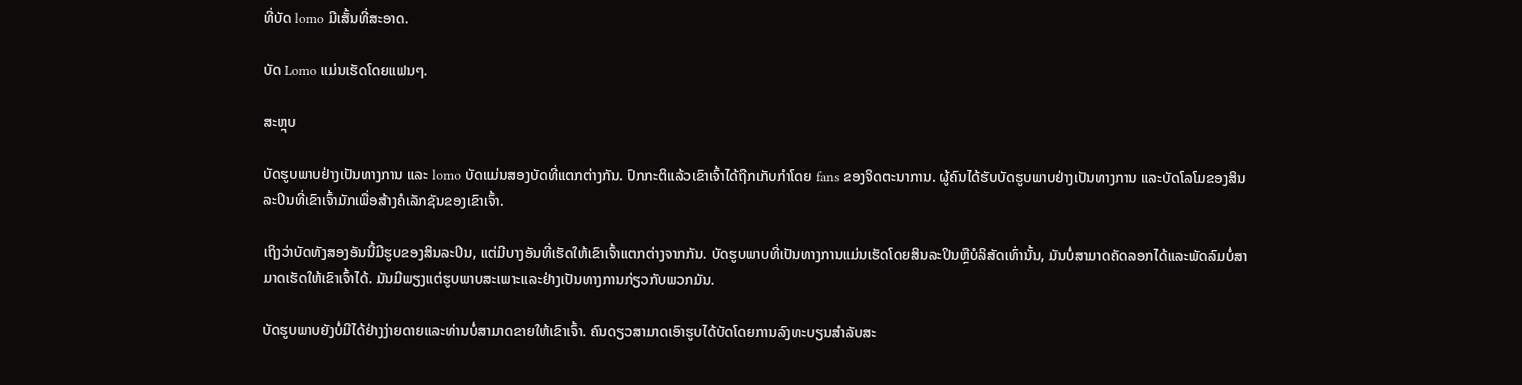ທີ່ບັດ lomo ມີເສັ້ນທີ່ສະອາດ.

ບັດ Lomo ແມ່ນເຮັດໂດຍແຟນໆ.

ສະຫຼຸບ

ບັດຮູບພາບຢ່າງເປັນທາງການ ແລະ lomo ບັດແມ່ນສອງບັດທີ່ແຕກຕ່າງກັນ. ປົກກະຕິແລ້ວເຂົາເຈົ້າໄດ້ຖືກເກັບກໍາໂດຍ fans ຂອງຈິດຕະນາການ. ຜູ້ຄົນໄດ້ຮັບບັດຮູບພາບຢ່າງເປັນທາງການ ແລະບັດໂລໂມຂອງສິນລະປິນທີ່ເຂົາເຈົ້າມັກເພື່ອສ້າງຄໍເລັກຊັນຂອງເຂົາເຈົ້າ.

ເຖິງວ່າບັດທັງສອງອັນນີ້ມີຮູບຂອງສິນລະປິນ, ແຕ່ມີບາງອັນທີ່ເຮັດໃຫ້ເຂົາເຈົ້າແຕກຕ່າງຈາກກັນ. ບັດຮູບພາບທີ່ເປັນທາງການແມ່ນເຮັດໂດຍສິນລະປິນຫຼືບໍລິສັດເທົ່ານັ້ນ, ມັນບໍ່ສາມາດຄັດລອກໄດ້ແລະພັດລົມບໍ່ສາມາດເຮັດໃຫ້ເຂົາເຈົ້າໄດ້. ມັນມີພຽງແຕ່ຮູບພາບສະເພາະແລະຢ່າງເປັນທາງການກ່ຽວກັບພວກມັນ.

ບັດຮູບພາບຍັງບໍ່ມີໄດ້ຢ່າງງ່າຍດາຍແລະທ່ານບໍ່ສາມາດຂາຍໃຫ້ເຂົາເຈົ້າ. ຄົນດຽວສາມາດເອົາຮູບໄດ້ບັດໂດຍການລົງທະບຽນສໍາລັບສະ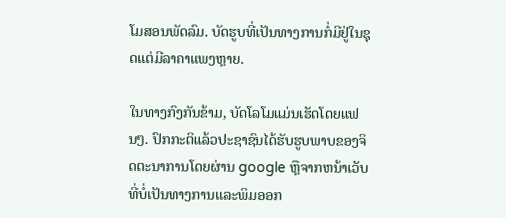ໂມສອນພັດລົມ. ບັດຮູບທີ່ເປັນທາງການກໍ່ມີຢູ່ໃນຊຸດແຕ່ມີລາຄາແພງຫຼາຍ.

ໃນທາງກົງກັນຂ້າມ, ບັດໂລໂມແມ່ນເຮັດໂດຍແຟນໆ. ປົກກະຕິແລ້ວປະຊາຊົນໄດ້ຮັບຮູບພາບຂອງຈິດຕະນາການໂດຍຜ່ານ google ຫຼືຈາກຫນ້າເວັບທີ່ບໍ່ເປັນທາງການແລະພິມອອກ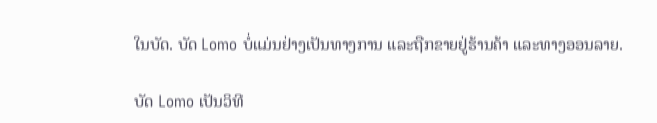ໃນບັດ. ບັດ Lomo ບໍ່ແມ່ນຢ່າງເປັນທາງການ ແລະຖືກຂາຍຢູ່ຮ້ານຄ້າ ແລະທາງອອນລາຍ.

ບັດ Lomo ເປັນວິທີ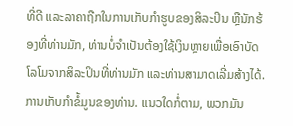ທີ່ດີ ແລະລາຄາຖືກໃນການເກັບກຳຮູບຂອງສິລະປິນ ຫຼືນັກຮ້ອງທີ່ທ່ານມັກ, ທ່ານບໍ່ຈຳເປັນຕ້ອງໃຊ້ເງິນຫຼາຍເພື່ອເອົາບັດໂລໂມຈາກສິລະປິນທີ່ທ່ານມັກ ແລະທ່ານສາມາດເລີ່ມສ້າງໄດ້. ການເກັບກໍາຂໍ້ມູນຂອງທ່ານ. ແນວໃດກໍ່ຕາມ, ພວກມັນ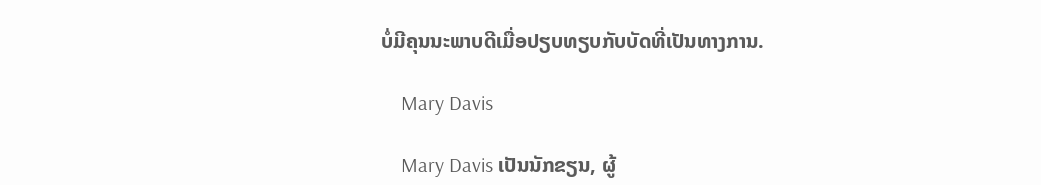ບໍ່ມີຄຸນນະພາບດີເມື່ອປຽບທຽບກັບບັດທີ່ເປັນທາງການ.

    Mary Davis

    Mary Davis ເປັນນັກຂຽນ, ຜູ້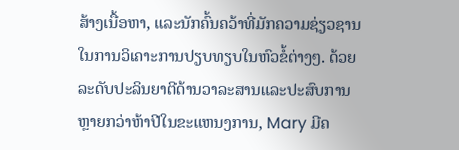ສ້າງເນື້ອຫາ, ແລະນັກຄົ້ນຄວ້າທີ່ມັກຄວາມຊ່ຽວຊານໃນການວິເຄາະການປຽບທຽບໃນຫົວຂໍ້ຕ່າງໆ. ດ້ວຍລະດັບປະລິນຍາຕີດ້ານວາລະສານແລະປະສົບການຫຼາຍກວ່າຫ້າປີໃນຂະແຫນງການ, Mary ມີຄ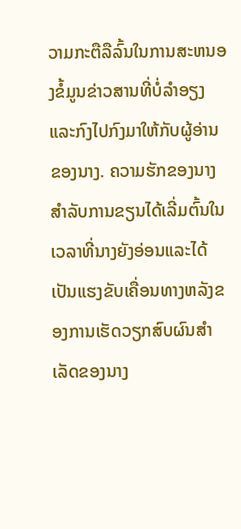ວາມກະຕືລືລົ້ນໃນການສະຫນອງຂໍ້ມູນຂ່າວສານທີ່ບໍ່ລໍາອຽງແລະກົງໄປກົງມາໃຫ້ກັບຜູ້ອ່ານຂອງນາງ. ຄວາມຮັກຂອງນາງສໍາລັບການຂຽນໄດ້ເລີ່ມຕົ້ນໃນເວລາທີ່ນາງຍັງອ່ອນແລະໄດ້ເປັນແຮງຂັບເຄື່ອນທາງຫລັງຂອງການເຮັດວຽກສົບຜົນສໍາເລັດຂອງນາງ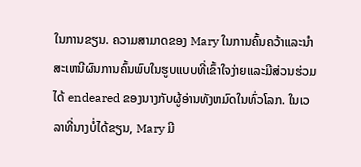ໃນການຂຽນ. ຄວາມສາມາດຂອງ Mary ໃນການຄົ້ນຄວ້າແລະນໍາສະເຫນີຜົນການຄົ້ນພົບໃນຮູບແບບທີ່ເຂົ້າໃຈງ່າຍແລະມີສ່ວນຮ່ວມໄດ້ endeared ຂອງນາງກັບຜູ້ອ່ານທັງຫມົດໃນທົ່ວໂລກ. ໃນເວລາທີ່ນາງບໍ່ໄດ້ຂຽນ, Mary ມີ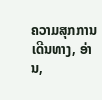ຄວາມສຸກການເດີນທາງ, ອ່ານ,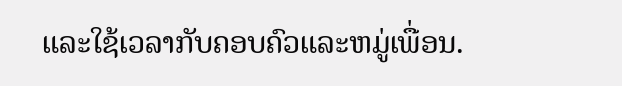ແລະໃຊ້ເວລາກັບຄອບຄົວແລະຫມູ່ເພື່ອນ.